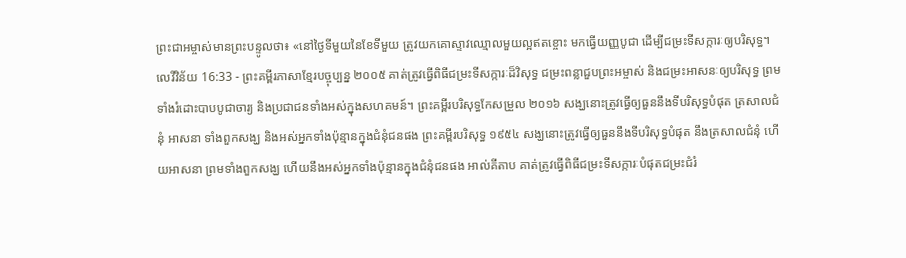ព្រះជាអម្ចាស់មានព្រះបន្ទូលថា៖ «នៅថ្ងៃទីមួយនៃខែទីមួយ ត្រូវយកគោស្ទាវឈ្មោលមួយល្អឥតខ្ចោះ មកធ្វើយញ្ញបូជា ដើម្បីជម្រះទីសក្ការៈឲ្យបរិសុទ្ធ។
លេវីវិន័យ 16:33 - ព្រះគម្ពីរភាសាខ្មែរបច្ចុប្បន្ន ២០០៥ គាត់ត្រូវធ្វើពិធីជម្រះទីសក្ការៈដ៏វិសុទ្ធ ជម្រះពន្លាជួបព្រះអម្ចាស់ និងជម្រះអាសនៈឲ្យបរិសុទ្ធ ព្រមទាំងរំដោះបាបបូជាចារ្យ និងប្រជាជនទាំងអស់ក្នុងសហគមន៍។ ព្រះគម្ពីរបរិសុទ្ធកែសម្រួល ២០១៦ សង្ឃនោះត្រូវធ្វើឲ្យធួននឹងទីបរិសុទ្ធបំផុត ត្រសាលជំនុំ អាសនា ទាំងពួកសង្ឃ និងអស់អ្នកទាំងប៉ុន្មានក្នុងជំនុំជនផង ព្រះគម្ពីរបរិសុទ្ធ ១៩៥៤ សង្ឃនោះត្រូវធ្វើឲ្យធួននឹងទីបរិសុទ្ធបំផុត នឹងត្រសាលជំនុំ ហើយអាសនា ព្រមទាំងពួកសង្ឃ ហើយនឹងអស់អ្នកទាំងប៉ុន្មានក្នុងជំនុំជនផង អាល់គីតាប គាត់ត្រូវធ្វើពិធីជម្រះទីសក្ការៈបំផុតជម្រះជំរំ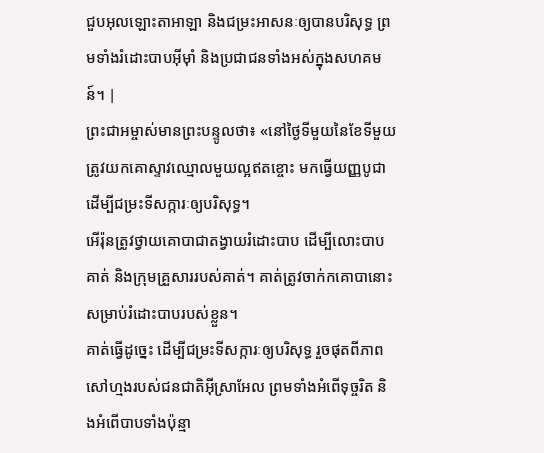ជួបអុលឡោះតាអាឡា និងជម្រះអាសនៈឲ្យបានបរិសុទ្ធ ព្រមទាំងរំដោះបាបអ៊ីមុាំ និងប្រជាជនទាំងអស់ក្នុងសហគមន៍។ |
ព្រះជាអម្ចាស់មានព្រះបន្ទូលថា៖ «នៅថ្ងៃទីមួយនៃខែទីមួយ ត្រូវយកគោស្ទាវឈ្មោលមួយល្អឥតខ្ចោះ មកធ្វើយញ្ញបូជា ដើម្បីជម្រះទីសក្ការៈឲ្យបរិសុទ្ធ។
អើរ៉ុនត្រូវថ្វាយគោបាជាតង្វាយរំដោះបាប ដើម្បីលោះបាបគាត់ និងក្រុមគ្រួសាររបស់គាត់។ គាត់ត្រូវចាក់កគោបានោះ សម្រាប់រំដោះបាបរបស់ខ្លួន។
គាត់ធ្វើដូច្នេះ ដើម្បីជម្រះទីសក្ការៈឲ្យបរិសុទ្ធ រួចផុតពីភាពសៅហ្មងរបស់ជនជាតិអ៊ីស្រាអែល ព្រមទាំងអំពើទុច្ចរិត និងអំពើបាបទាំងប៉ុន្មា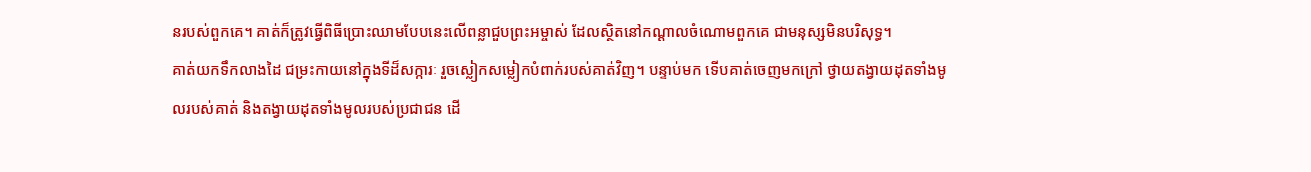នរបស់ពួកគេ។ គាត់ក៏ត្រូវធ្វើពិធីប្រោះឈាមបែបនេះលើពន្លាជួបព្រះអម្ចាស់ ដែលស្ថិតនៅកណ្ដាលចំណោមពួកគេ ជាមនុស្សមិនបរិសុទ្ធ។
គាត់យកទឹកលាងដៃ ជម្រះកាយនៅក្នុងទីដ៏សក្ការៈ រួចស្លៀកសម្លៀកបំពាក់របស់គាត់វិញ។ បន្ទាប់មក ទើបគាត់ចេញមកក្រៅ ថ្វាយតង្វាយដុតទាំងមូលរបស់គាត់ និងតង្វាយដុតទាំងមូលរបស់ប្រជាជន ដើ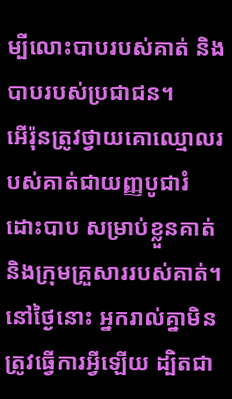ម្បីលោះបាបរបស់គាត់ និងបាបរបស់ប្រជាជន។
អើរ៉ុនត្រូវថ្វាយគោឈ្មោលរបស់គាត់ជាយញ្ញបូជារំដោះបាប សម្រាប់ខ្លួនគាត់ និងក្រុមគ្រួសាររបស់គាត់។
នៅថ្ងៃនោះ អ្នករាល់គ្នាមិនត្រូវធ្វើការអ្វីឡើយ ដ្បិតជា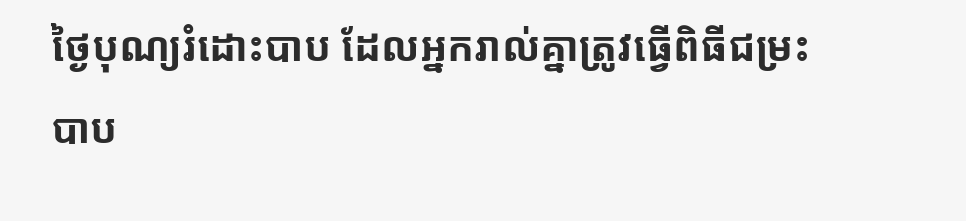ថ្ងៃបុណ្យរំដោះបាប ដែលអ្នករាល់គ្នាត្រូវធ្វើពិធីជម្រះបាប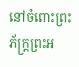នៅចំពោះព្រះភ័ក្ត្រព្រះអ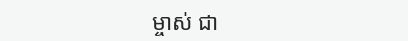ម្ចាស់ ជា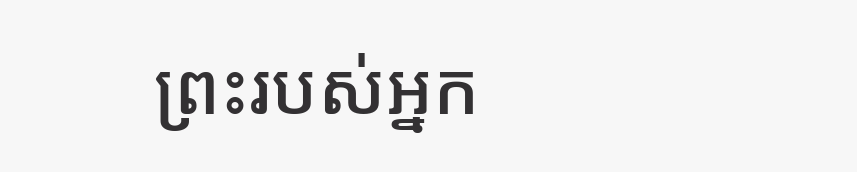ព្រះរបស់អ្នក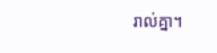រាល់គ្នា។